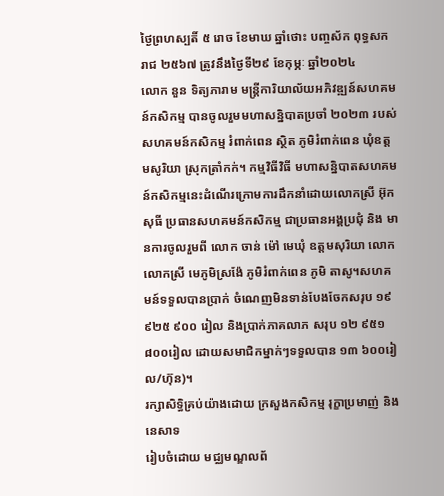ថ្ងៃព្រហស្បតិ៍ ៥ រោច ខែមាឃ ឆ្នាំថោះ បញ្ចស័ក ពុទ្ធសករាជ ២៥៦៧ ត្រូវនឹងថ្ងៃទី២៩ ខែកុម្ភៈ ឆ្នាំ២០២៤
លោក នួន ទិត្យភារាម មន្ត្រីការិយាល័យអភិវឌ្ឍន៍សហគមន៍កសិកម្ម បានចូលរួមមហាសន្និបាតប្រចាំ ២០២៣ របស់សហគមន៍កសិកម្ម រំពាក់ពេន ស្ថិត ភូមិរំពាក់ពេន ឃុំឧត្តមសូរិយា ស្រុកត្រាំកក់។ កម្មវិធីវិធី មហាសន្និបាតសហគមន៍កសិកម្មនេះដំណើរក្រោមការដឹកនាំដោយលោកស្រី អ៊ុក សុធី ប្រធានសហគមន៍កសិកម្ម ជាប្រធានអង្គប្រជុំ និង មានការចូលរួមពី លោក ចាន់ ម៉ៅ មេឃុំ ឧត្តមសុរិយា លោក លោកស្រី មេភូមិស្រង៉ែ ភូមិរំពាក់ពេន ភូមិ តាសូ។សហគមន៍ទទួលបានប្រាក់ ចំណេញមិនទាន់បែងចែកសរុប ១៩ ៩២៥ ៩០០ រៀល និងប្រាក់ភាគលាភ សរុប ១២ ៩៥១ ៨០០រៀល ដោយសមាជិកម្នាក់ៗទទួលបាន ១៣ ៦០០រៀល/ហ៊ុន)។
រក្សាសិទិ្ធគ្រប់យ៉ាងដោយ ក្រសួងកសិកម្ម រុក្ខាប្រមាញ់ និងនេសាទ
រៀបចំដោយ មជ្ឈមណ្ឌលព័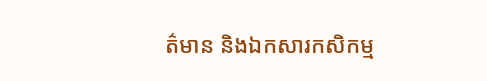ត៌មាន និងឯកសារកសិកម្ម